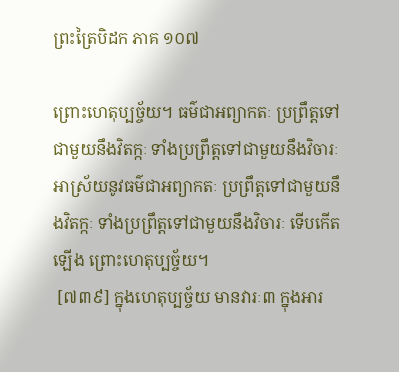ព្រះត្រៃបិដក ភាគ ១០៧

ព្រោះហេតុប្បច្ច័យ។ ធម៌ជាអព្យាកតៈ ប្រព្រឹត្តទៅជាមួយនឹងវិតក្កៈ ទាំងប្រព្រឹត្តទៅជាមួយនឹងវិចារៈ អាស្រ័យនូវធម៌ជាអព្យាកតៈ ប្រព្រឹត្តទៅជាមួយនឹងវិតក្កៈ ទាំងប្រព្រឹត្តទៅជាមួយនឹងវិចារៈ ទើបកើតឡើង ព្រោះហេតុប្បច្ច័យ។
 [៧៣៩] ក្នុងហេតុប្បច្ច័យ មានវារៈ៣ ក្នុងអារ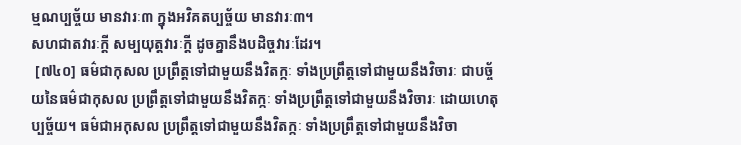ម្មណប្បច្ច័យ មានវារៈ៣ ក្នុងអវិគតប្បច្ច័យ មានវារៈ៣។
សហជាតវារៈក្តី សម្បយុត្តវារៈក្តី ដូចគ្នានឹងបដិច្ចវារៈដែរ។
 [៧៤០] ធម៌ជាកុសល ប្រព្រឹត្តទៅជាមួយនឹងវិតក្កៈ ទាំងប្រព្រឹត្តទៅជាមួយនឹងវិចារៈ ជាបច្ច័យនៃធម៌ជាកុសល ប្រព្រឹត្តទៅជាមួយនឹងវិតក្កៈ ទាំងប្រព្រឹត្តទៅជាមួយនឹងវិចារៈ ដោយហេតុប្បច្ច័យ។ ធម៌ជាអកុសល ប្រព្រឹត្តទៅជាមួយនឹងវិតក្កៈ ទាំងប្រព្រឹត្តទៅជាមួយនឹងវិចា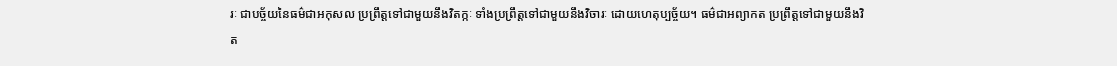រៈ ជាបច្ច័យនៃធម៌ជាអកុសល ប្រព្រឹត្តទៅជាមួយនឹងវិតក្កៈ ទាំងប្រព្រឹត្តទៅជាមួយនឹងវិចារៈ ដោយហេតុប្បច្ច័យ។ ធម៌ជាអព្យាកត ប្រព្រឹត្តទៅជាមួយនឹងវិត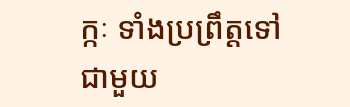ក្កៈ ទាំងប្រព្រឹត្តទៅជាមួយ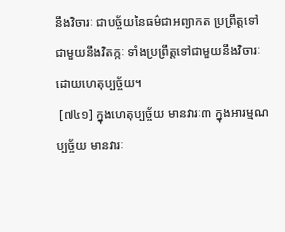នឹងវិចារៈ ជាបច្ច័យនៃធម៌ជាអព្យាកត ប្រព្រឹត្តទៅជាមួយនឹងវិតក្កៈ ទាំងប្រព្រឹត្តទៅជាមួយនឹងវិចារៈ ដោយហេតុប្បច្ច័យ។
 [៧៤១] ក្នុងហេតុប្បច្ច័យ មានវារៈ៣ ក្នុងអារម្មណប្បច្ច័យ មានវារៈ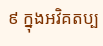៩ ក្នុងអវិគតប្ប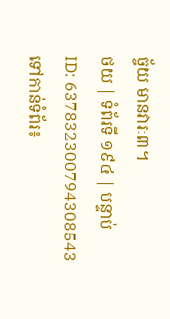ច្ច័យ មានវារៈ៣។
ថយ | ទំព័រទី ១៩៤ | បន្ទាប់
ID: 637832300794308543
ទៅកាន់ទំព័រ៖